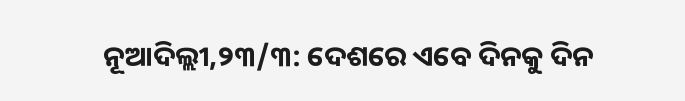ନୂଆଦିଲ୍ଲୀ,୨୩/୩: ଦେଶରେ ଏବେ ଦିନକୁ ଦିନ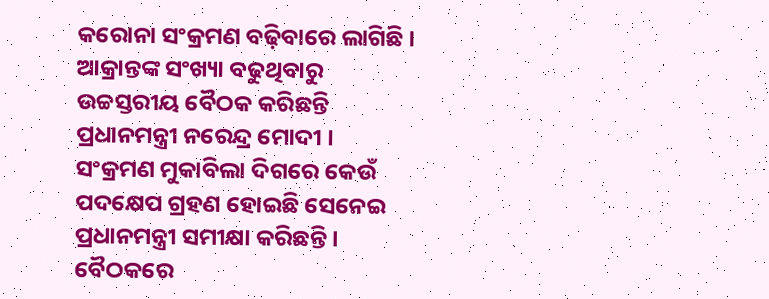କରୋନା ସଂକ୍ରମଣ ବଢ଼ିବାରେ ଲାଗିଛି । ଆକ୍ରାନ୍ତଙ୍କ ସଂଖ୍ୟା ବଢୁଥିବାରୁ ଉଚ୍ଚସ୍ତରୀୟ ବୈଠକ କରିଛନ୍ତି ପ୍ରଧାନମନ୍ତ୍ରୀ ନରେନ୍ଦ୍ର ମୋଦୀ । ସଂକ୍ରମଣ ମୁକାବିଲା ଦିଗରେ କେଉଁ ପଦକ୍ଷେପ ଗ୍ରହଣ ହୋଇଛି ସେନେଇ ପ୍ରଧାନମନ୍ତ୍ରୀ ସମୀକ୍ଷା କରିଛନ୍ତି । ବୈଠକରେ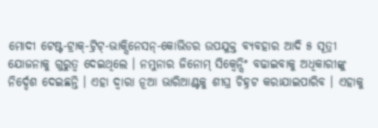ମୋଦୀ ଟେଷ୍ଟ-ଟ୍ରାକ୍-ଟ୍ରିଟ୍-ଭାକ୍ସିନେସନ୍-କୋଭିଡର ଉପଯୁକ୍ତ ବ୍ୟବହାର ଆଦି ୫ ସୂତ୍ରୀ ଯୋଜନାକୁ ଗୁରୁତ୍ୱ ଦେଇଥିଲେ । ନମୁନାର ଜିନୋମ୍ ସିକ୍ୱେନ୍ସିଂ ବଢାଇବାକୁ ଅଧିକାରୀଙ୍କୁ ନିର୍ଦ୍ଦେଶ ଦେଇଛନ୍ତି । ଏହା ଦ୍ୱାରା ନୂଆ ଭାରିଆଣ୍ଟକୁ ଶୀଘ୍ର ଚିହ୍ନଟ କରାଯାଇପାରିବ । ଏହାକୁ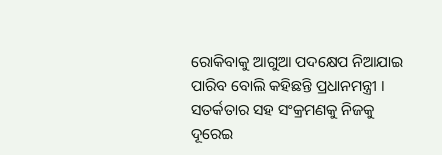ରୋକିବାକୁ ଆଗୁଆ ପଦକ୍ଷେପ ନିଆଯାଇ ପାରିବ ବୋଲି କହିଛନ୍ତି ପ୍ରଧାନମନ୍ତ୍ରୀ । ସତର୍କତାର ସହ ସଂକ୍ରମଣକୁ ନିଜକୁ ଦୂରେଇ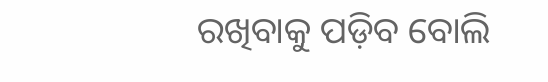ରଖିବାକୁ ପଡ଼ିବ ବୋଲି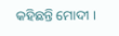କହିଛନ୍ତି ମୋଦୀ ।